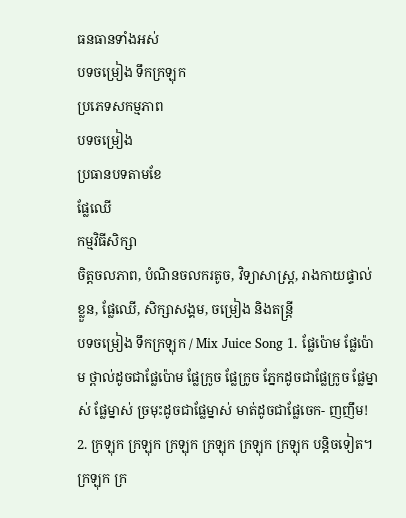ធនធានទាំងអស់
បទចម្រៀង ទឹកក្រឡុក
ប្រភេទសកម្មភាព
បទចម្រៀង
ប្រធានបទតាមខែ
ផ្លែឈើ
កម្មវិធីសិក្សា
ចិត្តចលភាព, បំណិនចលករតូច, វិទ្យាសាស្រ្ត, រាងកាយផ្ទាល់ខ្លួន, ផ្លែឈើ, សិក្សាសង្គម, ចម្រៀង និងតន្ត្រី
បទចម្រៀង ទឹកក្រឡុក / Mix Juice Song 1. ផ្លែប៉ោម ផ្លែប៉ោម ថ្ពាល់ដូចជាផ្លែប៉ោម ផ្លែក្រូច ផ្លែក្រូច ភ្នែកដូចជាផ្លែក្រូច ផ្លែម្នាស់ ផ្លែម្នាស់ ច្រមុះដូចជាផ្លែម្នាស់ មាត់ដូចជាផ្លែចេក- ញញឹម! 2. ក្រឡុក ក្រឡុក ក្រឡុក ក្រឡុក ក្រឡុក ក្រឡុក បន្តិចទៀត។ ក្រឡុក ក្រ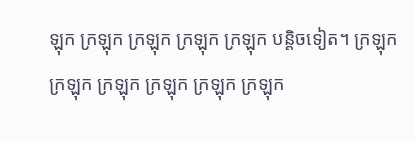ឡុក ក្រឡុក ក្រឡុក ក្រឡុក ក្រឡុក បន្តិចទៀត។ ក្រឡុក ក្រឡុក ក្រឡុក ក្រឡុក ក្រឡុក ក្រឡុក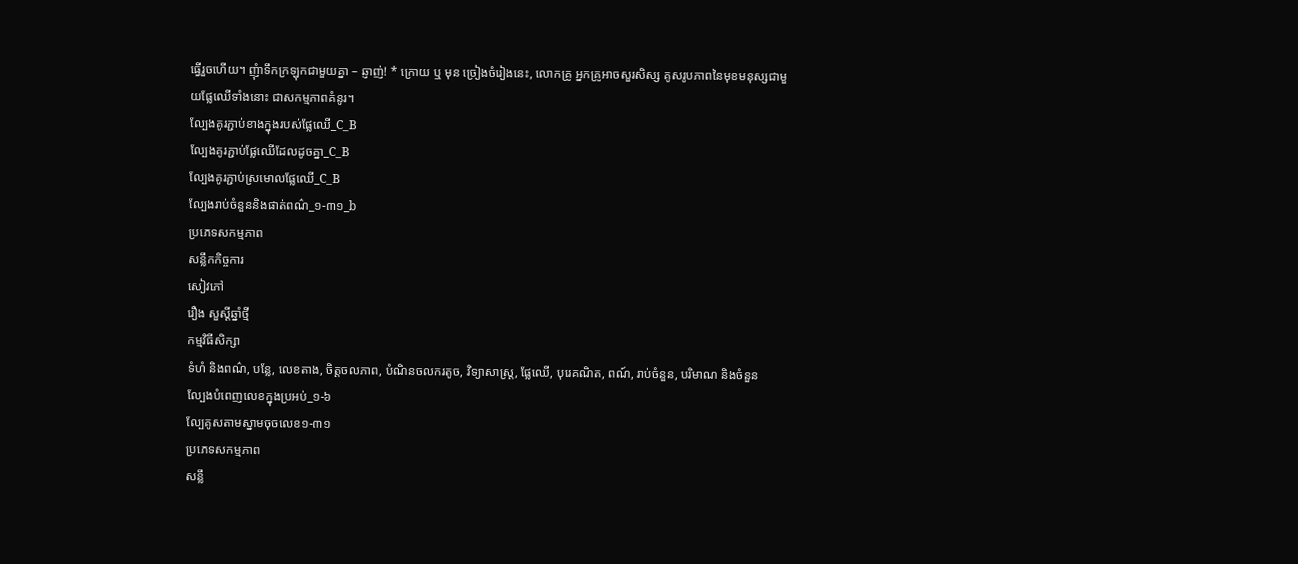ធ្វើរួចហើយ។ ញុំាទឹកក្រឡុកជាមួយគ្នា – ឆ្ញាញ់! * ក្រោយ ឬ មុន ច្រៀងចំរៀងនេះ, លោកគ្រូ អ្នកគ្រូអាចសួរសិស្ស គូសរូបភាពនៃមុខមនុស្សជាមួយផ្លែឈើទាំងនោះ ជាសកម្មភាពគំនូរ។
ល្បែងគូរភ្ជាប់ខាងក្នុងរបស់ផ្លែឈើ_C_B
ល្បែងគូរភ្ជាប់ផ្លែឈើដែលដូចគ្នា_C_B
ល្បែងគូរភ្ជាប់ស្រមោលផ្លែឈើ_C_B
ល្បែងរាប់ចំនួននិងផាត់ពណ៌_១-៣១_b
ប្រភេទសកម្មភាព
សន្លឹកកិច្ចការ
សៀវភៅ
រឿង សួស្តីឆ្នាំថ្មី
កម្មវិធីសិក្សា
ទំហំ និងពណ៌, បន្លែ, លេខតាង, ចិត្តចលភាព, បំណិនចលករតូច, វិទ្យាសាស្រ្ត, ផ្លែឈើ, បុរេគណិត, ពណ៍, រាប់ចំនួន, បរិមាណ និងចំនួន
ល្បែងបំពេញលេខក្នុងប្រអប់_១-៦
ល្បែគូសតាមស្នាមចុចលេខ១-៣១
ប្រភេទសកម្មភាព
សន្លឹ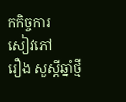កកិច្ចការ
សៀវភៅ
រឿង សួស្តីឆ្នាំថ្មី